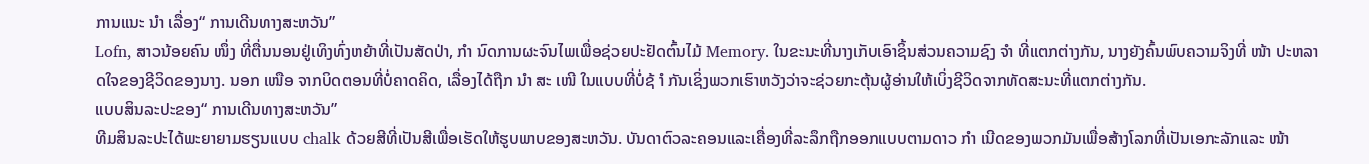ການແນະ ນຳ ເລື່ອງ“ ການເດີນທາງສະຫວັນ”
Lofn, ສາວນ້ອຍຄົນ ໜຶ່ງ ທີ່ຕື່ນນອນຢູ່ເທິງທົ່ງຫຍ້າທີ່ເປັນສັດປ່າ, ກຳ ນົດການຜະຈົນໄພເພື່ອຊ່ວຍປະຢັດຕົ້ນໄມ້ Memory. ໃນຂະນະທີ່ນາງເກັບເອົາຊິ້ນສ່ວນຄວາມຊົງ ຈຳ ທີ່ແຕກຕ່າງກັນ, ນາງຍັງຄົ້ນພົບຄວາມຈິງທີ່ ໜ້າ ປະຫລາດໃຈຂອງຊີວິດຂອງນາງ. ນອກ ເໜືອ ຈາກບິດຕອນທີ່ບໍ່ຄາດຄິດ, ເລື່ອງໄດ້ຖືກ ນຳ ສະ ເໜີ ໃນແບບທີ່ບໍ່ຊ້ ຳ ກັນເຊິ່ງພວກເຮົາຫວັງວ່າຈະຊ່ວຍກະຕຸ້ນຜູ້ອ່ານໃຫ້ເບິ່ງຊີວິດຈາກທັດສະນະທີ່ແຕກຕ່າງກັນ.
ແບບສິນລະປະຂອງ“ ການເດີນທາງສະຫວັນ”
ທີມສິນລະປະໄດ້ພະຍາຍາມຮຽນແບບ chalk ດ້ວຍສີທີ່ເປັນສີເພື່ອເຮັດໃຫ້ຮູບພາບຂອງສະຫວັນ. ບັນດາຕົວລະຄອນແລະເຄື່ອງທີ່ລະລຶກຖືກອອກແບບຕາມດາວ ກຳ ເນີດຂອງພວກມັນເພື່ອສ້າງໂລກທີ່ເປັນເອກະລັກແລະ ໜ້າ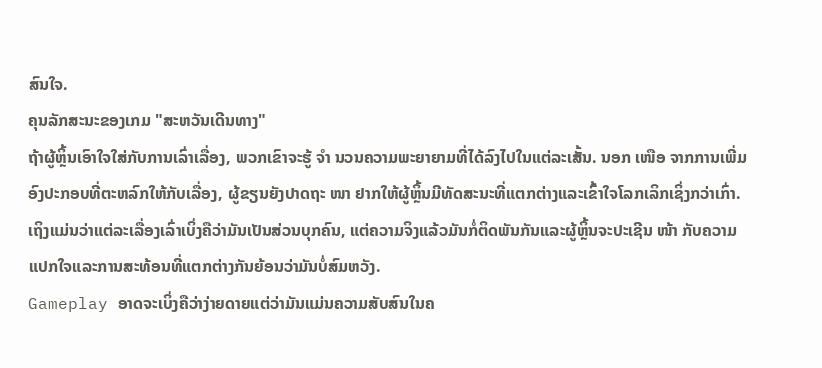ສົນໃຈ.
ຄຸນລັກສະນະຂອງເກມ "ສະຫວັນເດີນທາງ"
ຖ້າຜູ້ຫຼິ້ນເອົາໃຈໃສ່ກັບການເລົ່າເລື່ອງ, ພວກເຂົາຈະຮູ້ ຈຳ ນວນຄວາມພະຍາຍາມທີ່ໄດ້ລົງໄປໃນແຕ່ລະເສັ້ນ. ນອກ ເໜືອ ຈາກການເພີ່ມອົງປະກອບທີ່ຕະຫລົກໃຫ້ກັບເລື່ອງ, ຜູ້ຂຽນຍັງປາດຖະ ໜາ ຢາກໃຫ້ຜູ້ຫຼິ້ນມີທັດສະນະທີ່ແຕກຕ່າງແລະເຂົ້າໃຈໂລກເລິກເຊິ່ງກວ່າເກົ່າ.
ເຖິງແມ່ນວ່າແຕ່ລະເລື່ອງເລົ່າເບິ່ງຄືວ່າມັນເປັນສ່ວນບຸກຄົນ, ແຕ່ຄວາມຈິງແລ້ວມັນກໍ່ຕິດພັນກັນແລະຜູ້ຫຼິ້ນຈະປະເຊີນ ໜ້າ ກັບຄວາມແປກໃຈແລະການສະທ້ອນທີ່ແຕກຕ່າງກັນຍ້ອນວ່າມັນບໍ່ສົມຫວັງ.
Gameplay ອາດຈະເບິ່ງຄືວ່າງ່າຍດາຍແຕ່ວ່າມັນແມ່ນຄວາມສັບສົນໃນຄ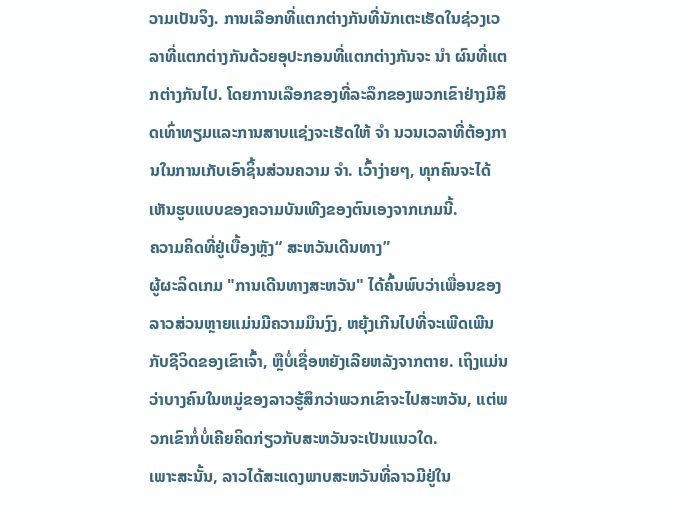ວາມເປັນຈິງ. ການເລືອກທີ່ແຕກຕ່າງກັນທີ່ນັກເຕະເຮັດໃນຊ່ວງເວລາທີ່ແຕກຕ່າງກັນດ້ວຍອຸປະກອນທີ່ແຕກຕ່າງກັນຈະ ນຳ ຜົນທີ່ແຕກຕ່າງກັນໄປ. ໂດຍການເລືອກຂອງທີ່ລະລຶກຂອງພວກເຂົາຢ່າງມີສິດເທົ່າທຽມແລະການສາບແຊ່ງຈະເຮັດໃຫ້ ຈຳ ນວນເວລາທີ່ຕ້ອງການໃນການເກັບເອົາຊິ້ນສ່ວນຄວາມ ຈຳ. ເວົ້າງ່າຍໆ, ທຸກຄົນຈະໄດ້ເຫັນຮູບແບບຂອງຄວາມບັນເທີງຂອງຕົນເອງຈາກເກມນີ້.
ຄວາມຄິດທີ່ຢູ່ເບື້ອງຫຼັງ“ ສະຫວັນເດີນທາງ”
ຜູ້ຜະລິດເກມ "ການເດີນທາງສະຫວັນ" ໄດ້ຄົ້ນພົບວ່າເພື່ອນຂອງລາວສ່ວນຫຼາຍແມ່ນມີຄວາມມຶນງົງ, ຫຍຸ້ງເກີນໄປທີ່ຈະເພີດເພີນກັບຊີວິດຂອງເຂົາເຈົ້າ, ຫຼືບໍ່ເຊື່ອຫຍັງເລີຍຫລັງຈາກຕາຍ. ເຖິງແມ່ນວ່າບາງຄົນໃນຫມູ່ຂອງລາວຮູ້ສຶກວ່າພວກເຂົາຈະໄປສະຫວັນ, ແຕ່ພວກເຂົາກໍ່ບໍ່ເຄີຍຄິດກ່ຽວກັບສະຫວັນຈະເປັນແນວໃດ.
ເພາະສະນັ້ນ, ລາວໄດ້ສະແດງພາບສະຫວັນທີ່ລາວມີຢູ່ໃນ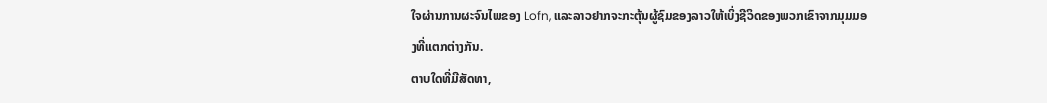ໃຈຜ່ານການຜະຈົນໄພຂອງ Lofn, ແລະລາວຢາກຈະກະຕຸ້ນຜູ້ຊົມຂອງລາວໃຫ້ເບິ່ງຊີວິດຂອງພວກເຂົາຈາກມຸມມອງທີ່ແຕກຕ່າງກັນ.
ຕາບໃດທີ່ມີສັດທາ,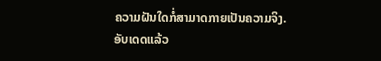ຄວາມຝັນໃດກໍ່ສາມາດກາຍເປັນຄວາມຈິງ.
ອັບເດດແລ້ວ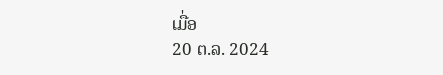ເມື່ອ
20 ຕ.ລ. 2024